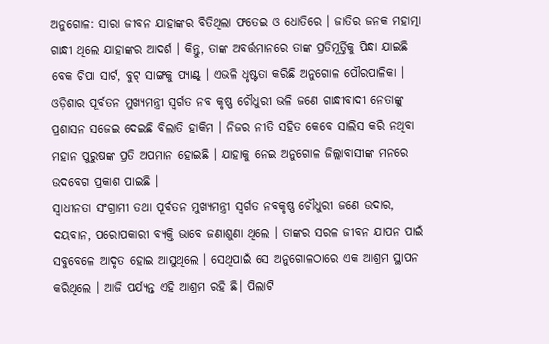ଅନୁଗୋଳ: ସାରା ଜୀବନ ଯାହାଙ୍କର ବିତିଥିଲା ଫତେଇ ଓ ଧୋତିରେ । ଜାତିର ଜନକ ମହାତ୍ମା ଗାନ୍ଧୀ ଥିଲେ ଯାହାଙ୍କର ଆଦର୍ଶ । କିନ୍ତୁ, ତାଙ୍କ ଅବର୍ତ୍ତମାନରେ ତାଙ୍କ ପ୍ରତିମୂର୍ତ୍ତିକୁ ପିନ୍ଧା ଯାଇଛି ବେକ ଚିପା ସାର୍ଟ, ବୁଟ୍ ସାଙ୍ଗକୁ ପ୍ୟାଣ୍ଟ୍ । ଏଭଳି ଧୃଷ୍ଟତା କରିଛି ଅନୁଗୋଳ ପୌରପାଳିକା । ଓଡ଼ିଶାର ପୂର୍ବତନ ମୁଖ୍ୟମନ୍ତ୍ରୀ ସ୍ବର୍ଗତ ନବ କୃଷ୍ଣ ଚୌଧୁରୀ ଭଳି ଜଣେ ଗାନ୍ଧୀବାଦୀ ନେତାଙ୍କୁ ପ୍ରଶାସନ ସଜେଇ ଦେଇଛି ବିଲାତି ହାକିମ । ନିଜର ନୀତି ସହିତ କେବେ ସାଲିସ କରି ନଥିବା ମହାନ ପୁରୁଷଙ୍କ ପ୍ରତି ଅପମାନ ହୋଇଛି । ଯାହାକୁ ନେଇ ଅନୁଗୋଳ ଜିଲ୍ଲାବାସୀଙ୍କ ମନରେ ଉଦବେଗ ପ୍ରକାଶ ପାଇଛି ।
ସ୍ବାଧୀନତା ସଂଗ୍ରାମୀ ତଥା ପୂର୍ବତନ ମୁଖ୍ୟମନ୍ତ୍ରୀ ସ୍ବର୍ଗତ ନବକୃଷ୍ଣ ଚୌଧୁରୀ ଜଣେ ଉଦାର, ଦୟବାନ, ପରୋପକାରୀ ବ୍ୟକ୍ତି ଭାବେ ଜଣାଶୁଣା ଥିଲେ । ତାଙ୍କର ସରଳ ଜୀବନ ଯାପନ ପାଇଁ ସବୁବେଳେ ଆଦୃତ ହୋଇ ଆସୁଥିଲେ । ସେଥିପାଇଁ ସେ ଅନୁଗୋଳଠାରେ ଏକ ଆଶ୍ରମ ସ୍ଥାପନ କରିଥିଲେ । ଆଜି ପର୍ଯ୍ୟନ୍ତ ଏହି ଆଶ୍ରମ ରହି ଛି। ପିଲାଟି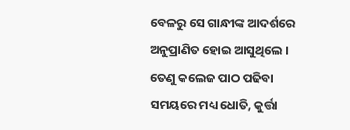ବେଳରୁ ସେ ଗାନ୍ଧୀଙ୍କ ଆଦର୍ଶରେ ଅନୁପ୍ରାଣିତ ହୋଇ ଆସୁଥିଲେ । ତେଣୁ କଲେଜ ପାଠ ପଢିବା ସମୟରେ ମଧ୍ୟ ଧୋତି, କୁର୍ତ୍ତା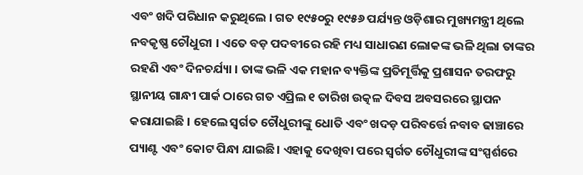ଏବଂ ଖଦି ପରିଧାନ କରୁଥିଲେ । ଗତ ୧୯୫୦ରୁ ୧୯୫୬ ପର୍ଯ୍ୟନ୍ତ ଓଡ଼ିଶାର ମୁଖ୍ୟମନ୍ତ୍ରୀ ଥିଲେ ନବକୃଷ୍ଣ ଚୌଧୁରୀ । ଏତେ ବଡ଼ ପଦବୀରେ ରହି ମଧ୍ୟ ସାଧାରଣ ଲୋକଙ୍କ ଭଳି ଥିଲା ତାଙ୍କର ରହଣି ଏବଂ ଦିନଚର୍ଯ୍ୟା । ତାଙ୍କ ଭଳି ଏକ ମହାନ ବ୍ୟକ୍ତିଙ୍କ ପ୍ରତିମୂର୍ତ୍ତିକୁ ପ୍ରଶାସନ ତରଫରୁ ସ୍ଥାନୀୟ ଗାନ୍ଧୀ ପାର୍କ ଠାରେ ଗତ ଏପ୍ରିଲ ୧ ତାରିଖ ଉତ୍କଳ ଦିବସ ଅବସରରେ ସ୍ଥାପନ କରାଯାଇଛି । ହେଲେ ସ୍ବର୍ଗତ ଚୌଧୁରୀଙ୍କୁ ଧୋତି ଏବଂ ଖଦଡ଼ ପରିବର୍ତ୍ତେ ନବାବ ଢାଞ୍ଚାରେ ପ୍ୟାଣ୍ଟ ଏବଂ କୋଟ ପିନ୍ଧା ଯାଇଛି। ଏହାକୁ ଦେଖିବା ପରେ ସ୍ବର୍ଗତ ଚୌଧୁରୀଙ୍କ ସଂସ୍ପର୍ଶରେ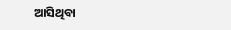ଆସିଥିବା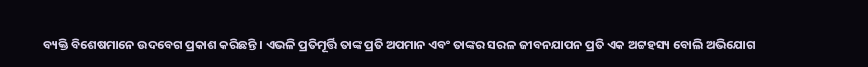ବ୍ୟକ୍ତି ବିଶେଷମାନେ ଉଦବେଗ ପ୍ରକାଶ କରିଛନ୍ତି । ଏଭଳି ପ୍ରତିମୂର୍ତ୍ତି ତାଙ୍କ ପ୍ରତି ଅପମାନ ଏବଂ ତାଙ୍କର ସରଳ ଜୀବନଯାପନ ପ୍ରତି ଏକ ଅଟ୍ଟହସ୍ୟ ବୋଲି ଅଭିଯୋଗ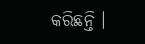କରିଛନ୍ତି ।